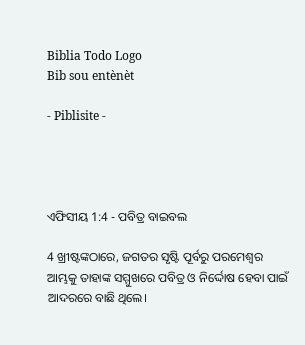Biblia Todo Logo
Bib sou entènèt

- Piblisite -




ଏଫିସୀୟ 1:4 - ପବିତ୍ର ବାଇବଲ

4 ଖ୍ରୀଷ୍ଟଙ୍କଠାରେ, ଜଗତର ସୃଷ୍ଟି ପୂର୍ବରୁ ପରମେଶ୍ୱର ଆମ୍ଭକୁ ତାହାଙ୍କ ସମ୍ମୁଖରେ ପବିତ୍ର ଓ ନିର୍ଦ୍ଦୋଷ ହେବା ପାଇଁ ଆଦରରେ ବାଛି ଥିଲେ।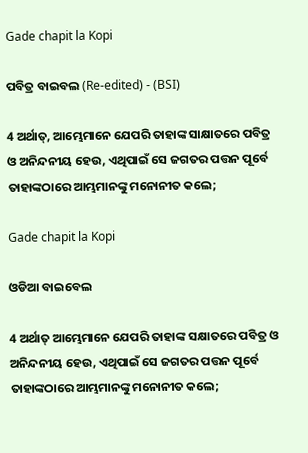Gade chapit la Kopi

ପବିତ୍ର ବାଇବଲ (Re-edited) - (BSI)

4 ଅର୍ଥାତ୍, ଆମ୍ଭେମାନେ ଯେପରି ତାହାଙ୍କ ସାକ୍ଷାତରେ ପବିତ୍ର ଓ ଅନିନ୍ଦନୀୟ ହେଉ, ଏଥିପାଇଁ ସେ ଜଗତର ପତ୍ତନ ପୂର୍ବେ ତାହାଙ୍କଠାରେ ଆମ୍ଭମାନଙ୍କୁ ମନୋନୀତ କଲେ;

Gade chapit la Kopi

ଓଡିଆ ବାଇବେଲ

4 ଅର୍ଥାତ୍ ଆମ୍ଭେମାନେ ଯେପରି ତାହାଙ୍କ ସକ୍ଷାତରେ ପବିତ୍ର ଓ ଅନିନ୍ଦନୀୟ ହେଉ, ଏଥିପାଇଁ ସେ ଜଗତର ପତ୍ତନ ପୂର୍ବେ ତାହାଙ୍କଠାରେ ଆମ୍ଭମାନଙ୍କୁ ମନୋନୀତ କଲେ;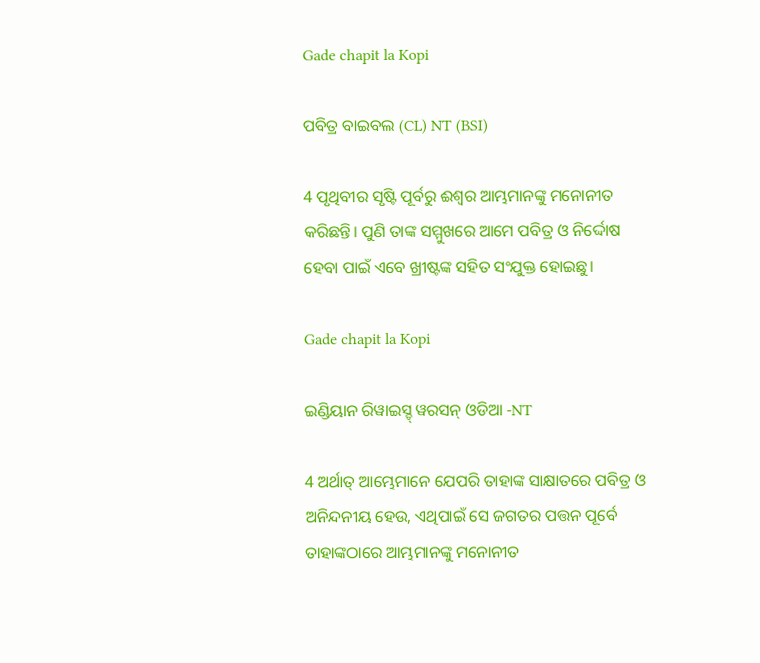Gade chapit la Kopi

ପବିତ୍ର ବାଇବଲ (CL) NT (BSI)

4 ପୃଥିବୀର ସୃଷ୍ଟି ପୂର୍ବରୁ ଈଶ୍ୱର ଆମ୍ଭମାନଙ୍କୁ ମନୋନୀତ କରିଛନ୍ତି। ପୁଣି ତାଙ୍କ ସମ୍ମୁଖରେ ଆମେ ପବିତ୍ର ଓ ନିର୍ଦ୍ଦୋଷ ହେବା ପାଇଁ ଏବେ ଖ୍ରୀଷ୍ଟଙ୍କ ସହିତ ସଂଯୁକ୍ତ ହୋଇଛୁ।

Gade chapit la Kopi

ଇଣ୍ଡିୟାନ ରିୱାଇସ୍ଡ୍ ୱରସନ୍ ଓଡିଆ -NT

4 ଅର୍ଥାତ୍‍ ଆମ୍ଭେମାନେ ଯେପରି ତାହାଙ୍କ ସାକ୍ଷାତରେ ପବିତ୍ର ଓ ଅନିନ୍ଦନୀୟ ହେଉ, ଏଥିପାଇଁ ସେ ଜଗତର ପତ୍ତନ ପୂର୍ବେ ତାହାଙ୍କଠାରେ ଆମ୍ଭମାନଙ୍କୁ ମନୋନୀତ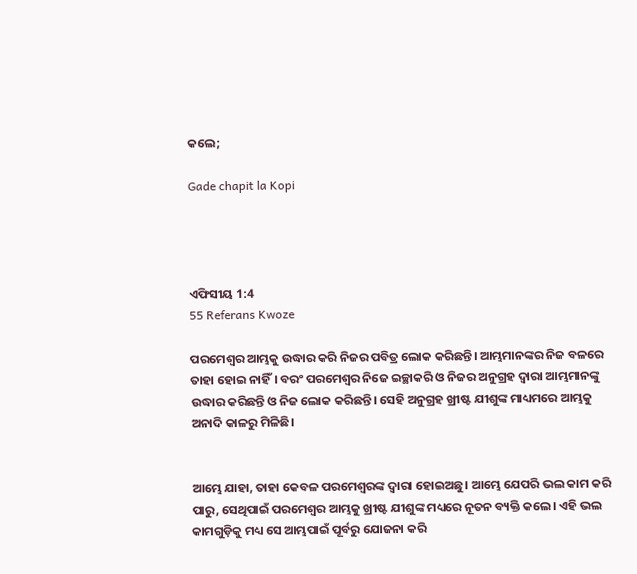କଲେ;

Gade chapit la Kopi




ଏଫିସୀୟ 1:4
55 Referans Kwoze

ପରମେଶ୍ୱର ଆମ୍ଭକୁ ଉଦ୍ଧାର କରି ନିଜର ପବିତ୍ର ଲୋକ କରିଛନ୍ତି। ଆମ୍ଭମାନଙ୍କର ନିଜ ବଳରେ ତାହା ହୋଇ ନାହିଁ। ବରଂ ପରମେଶ୍ୱର ନିଜେ ଇଚ୍ଛାକରି ଓ ନିଜର ଅନୁଗ୍ରହ ଦ୍ୱାରା ଆମ୍ଭମାନଙ୍କୁ ଉଦ୍ଧାର କରିଛନ୍ତି ଓ ନିଜ ଲୋକ କରିଛନ୍ତି। ସେହି ଅନୁଗ୍ରହ ଖ୍ରୀଷ୍ଟ ଯୀଶୁଙ୍କ ମାଧ୍ୟମରେ ଆମ୍ଭକୁ ଅନାଦି କାଳରୁ ମିଳିଛି।


ଆମ୍ଭେ ଯାହା, ତାହା କେବଳ ପରମେଶ୍ୱରଙ୍କ ଦ୍ୱାରା ହୋଇଅଛୁ। ଆମ୍ଭେ ଯେପରି ଭଲ କାମ କରି ପାରୁ, ସେଥିପାଇଁ ପରମେଶ୍ୱର ଆମ୍ଭକୁ ଖ୍ରୀଷ୍ଟ ଯୀଶୁଙ୍କ ମଧ୍ୟରେ ନୂତନ ବ୍ୟକ୍ତି କଲେ। ଏହି ଭଲ କାମଗୁଡ଼ିକୁ ମଧ୍ୟ ସେ ଆମ୍ଭପାଇଁ ପୂର୍ବରୁ ଯୋଜନା କରି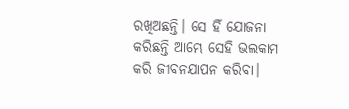ରଖିଅଛନ୍ତି। ସେ ହିଁ ଯୋଜନା କରିଛନ୍ତି ଆମ୍ଭେ ସେହି ଭଲକାମ କରି ଜୀବନଯାପନ କରିବା।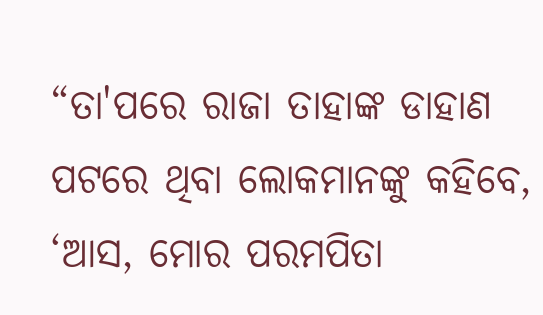“ତା'ପରେ ରାଜା ତାହାଙ୍କ ଡାହାଣ ପଟରେ ଥିବା ଲୋକମାନଙ୍କୁ କହିବେ, ‘ଆସ, ମୋର ପରମପିତା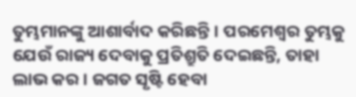ତୁମ୍ଭମାନଙ୍କୁ ଆଶାର୍ବାଦ କରିଛନ୍ତି। ପରମେଶ୍ୱର ତୁମ୍ଭକୁ ଯେଉଁ ରାଜ୍ୟ ଦେବାକୁ ପ୍ରତିଶ୍ରୁତି ଦେଇଛନ୍ତି, ତାହା ଲାଭ କର। ଜଗତ ସୃଷ୍ଟି ହେବା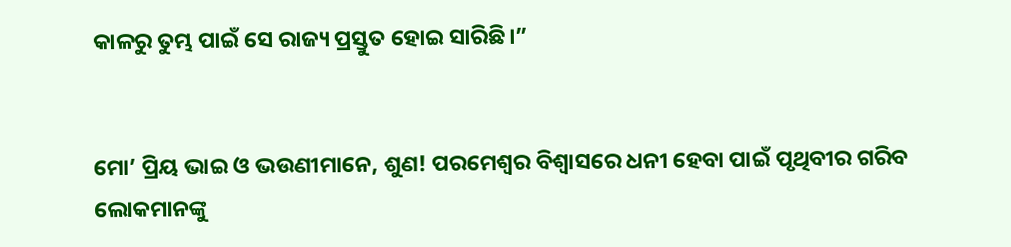କାଳରୁ ତୁମ୍ଭ ପାଇଁ ସେ ରାଜ୍ୟ ପ୍ରସ୍ତୁତ ହୋଇ ସାରିଛି।”


ମୋ’ ପ୍ରିୟ ଭାଇ ଓ ଭଉଣୀମାନେ, ଶୁଣ! ପରମେଶ୍ୱର ବିଶ୍ୱାସରେ ଧନୀ ହେବା ପାଇଁ ପୃଥିବୀର ଗରିବ ଲୋକମାନଙ୍କୁ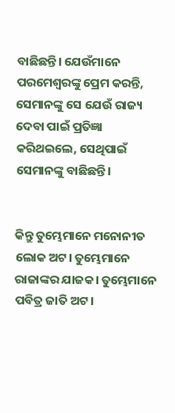ବାଛିଛନ୍ତି। ଯେଉଁମାନେ ପରମେଶ୍ୱରଙ୍କୁ ପ୍ରେମ କରନ୍ତି, ସେମାନଙ୍କୁ ସେ ଯେଉଁ ରାଜ୍ୟ ଦେବା ପାଇଁ ପ୍ରତିଜ୍ଞା କରିଥଇଲେ, ସେଥିପାଇଁ ସେମାନଙ୍କୁ ବାଛିଛନ୍ତି।


କିନ୍ତୁ ତୁମ୍ଭେମାନେ ମନୋନୀତ ଲୋକ ଅଟ। ତୁମ୍ଭେମାନେ ରାଜାଙ୍କର ଯାଜକ। ତୁମ୍ଭେମାନେ ପବିତ୍ର ଜାତି ଅଟ।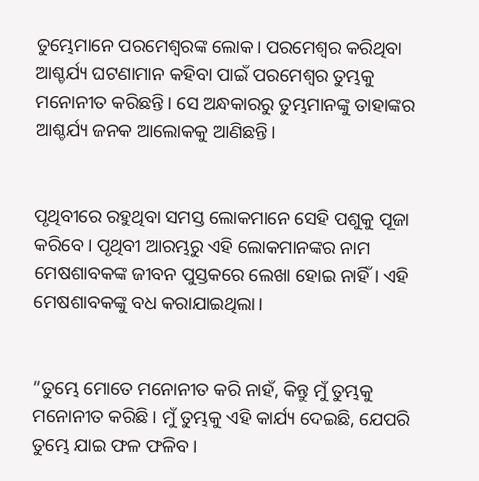ତୁମ୍ଭେମାନେ ପରମେଶ୍ୱରଙ୍କ ଲୋକ। ପରମେଶ୍ୱର କରିଥିବା ଆଶ୍ଚର୍ଯ୍ୟ ଘଟଣାମାନ କହିବା ପାଇଁ ପରମେଶ୍ୱର ତୁମ୍ଭକୁ ମନୋନୀତ କରିଛନ୍ତି। ସେ ଅନ୍ଧକାରରୁ ତୁମ୍ଭମାନଙ୍କୁ ତାହାଙ୍କର ଆଶ୍ଚର୍ଯ୍ୟ ଜନକ ଆଲୋକକୁ ଆଣିଛନ୍ତି।


ପୃଥିବୀରେ ରହୁଥିବା ସମସ୍ତ ଲୋକମାନେ ସେହି ପଶୁକୁ ପୂଜା କରିବେ। ପୃଥିବୀ ଆରମ୍ଭରୁ ଏହି ଲୋକମାନଙ୍କର ନାମ ମେଷଶାବକଙ୍କ ଜୀବନ ପୁସ୍ତକରେ ଲେଖା ହୋଇ ନାହିଁ। ଏହି ମେଷଶାବକଙ୍କୁ ବଧ କରାଯାଇଥିଲା।


“ତୁମ୍ଭେ ମୋତେ ମନୋନୀତ କରି ନାହଁ, କିନ୍ତୁ ମୁଁ ତୁମ୍ଭକୁ ମନୋନୀତ କରିଛି। ମୁଁ ତୁମ୍ଭକୁ ଏହି କାର୍ଯ୍ୟ ଦେଇଛି, ଯେପରି ତୁମ୍ଭେ ଯାଇ ଫଳ ଫଳିବ।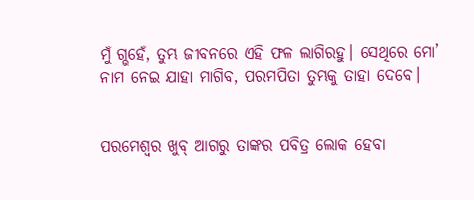ମୁଁ ଗ୍ଭହେଁ, ତୁମ୍ଭ ଜୀବନରେ ଏହି ଫଳ ଲାଗିରହୁ। ସେଥିରେ ମୋ’ ନାମ ନେଇ ଯାହା ମାଗିବ, ପରମପିତା ତୁମ୍ଭକୁ ତାହା ଦେବେ।


ପରମେଶ୍ୱର ଖୁବ୍ ଆଗରୁ ତାଙ୍କର ପବିତ୍ର ଲୋକ ହେବା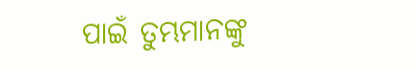ପାଇଁ ତୁମ୍ଭମାନଙ୍କୁ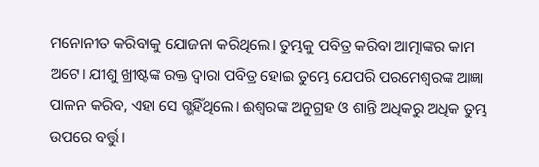ମନୋନୀତ କରିବାକୁ ଯୋଜନା କରିଥିଲେ। ତୁମ୍ଭକୁ ପବିତ୍ର କରିବା ଆତ୍ମାଙ୍କର କାମ ଅଟେ। ଯୀଶୁ ଖ୍ରୀଷ୍ଟଙ୍କ ରକ୍ତ ଦ୍ୱାରା ପବିତ୍ର ହୋଇ ତୁମ୍ଭେ ଯେପରି ପରମେଶ୍ୱରଙ୍କ ଆଜ୍ଞା ପାଳନ କରିବ, ଏହା ସେ ଗ୍ଭହିଁଥିଲେ। ଈଶ୍ୱରଙ୍କ ଅନୁଗ୍ରହ ଓ ଶାନ୍ତି ଅଧିକରୁ ଅଧିକ ତୁମ୍ଭ ଉପରେ ବର୍ତ୍ତୁ।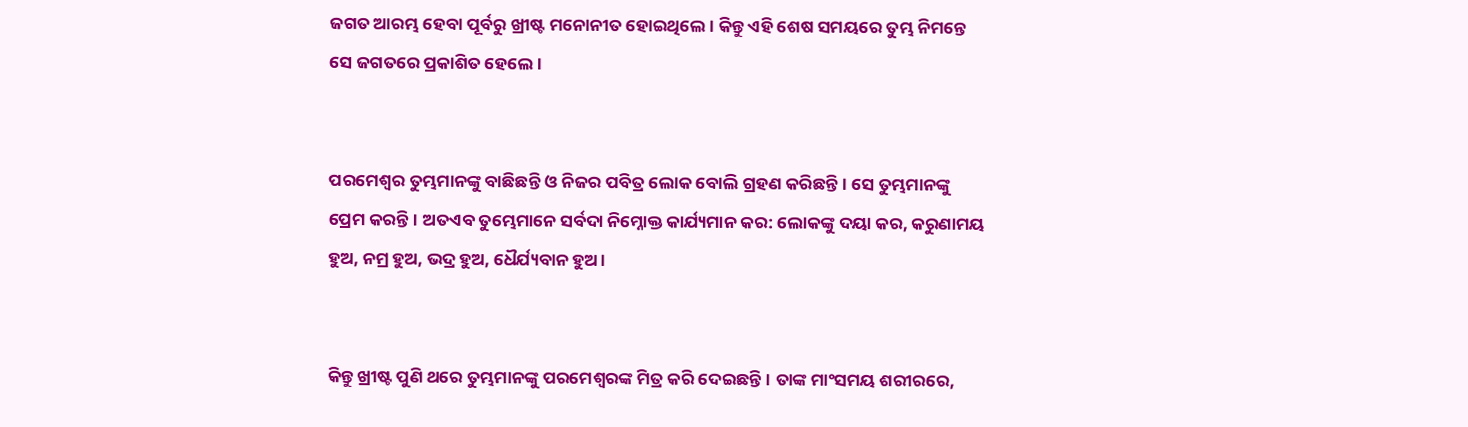ଜଗତ ଆରମ୍ଭ ହେବା ପୂର୍ବରୁ ଖ୍ରୀଷ୍ଟ ମନୋନୀତ ହୋଇଥିଲେ। କିନ୍ତୁ ଏହି ଶେଷ ସମୟରେ ତୁମ୍ଭ ନିମନ୍ତେ ସେ ଜଗତରେ ପ୍ରକାଶିତ ହେଲେ।


ପରମେଶ୍ୱର ତୁମ୍ଭମାନଙ୍କୁ ବାଛିଛନ୍ତି ଓ ନିଜର ପବିତ୍ର ଲୋକ ବୋଲି ଗ୍ରହଣ କରିଛନ୍ତି। ସେ ତୁମ୍ଭମାନଙ୍କୁ ପ୍ରେମ କରନ୍ତି। ଅତଏବ ତୁମ୍ଭେମାନେ ସର୍ବଦା ନିମ୍ନୋକ୍ତ କାର୍ଯ୍ୟମାନ କର: ଲୋକଙ୍କୁ ଦୟା କର, କରୁଣାମୟ ହୁଅ, ନମ୍ର ହୁଅ, ଭଦ୍ର ହୁଅ, ଧୈର୍ଯ୍ୟବାନ ହୁଅ।


କିନ୍ତୁ ଖ୍ରୀଷ୍ଟ ପୁଣି ଥରେ ତୁମ୍ଭମାନଙ୍କୁ ପରମେଶ୍ୱରଙ୍କ ମିତ୍ର କରି ଦେଇଛନ୍ତି। ତାଙ୍କ ମାଂସମୟ ଶରୀରରେ,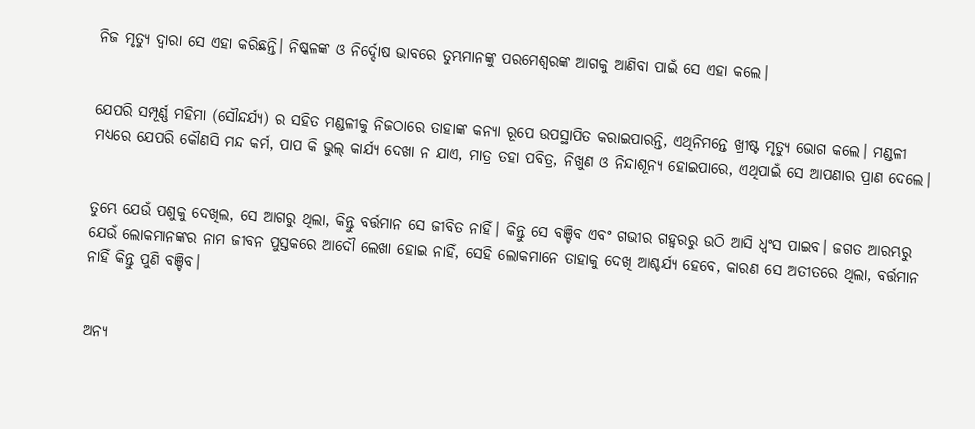ନିଜ ମୃତ୍ୟୁ ଦ୍ୱାରା ସେ ଏହା କରିଛନ୍ତି। ନିଷ୍କଳଙ୍କ ଓ ନିର୍ଦ୍ଦୋଷ ଭାବରେ ତୁମ୍ଭମାନଙ୍କୁ ପରମେଶ୍ୱରଙ୍କ ଆଗକୁ ଆଣିବା ପାଇଁ ସେ ଏହା କଲେ।


ଯେପରି ସମ୍ପୂର୍ଣ୍ଣ ମହିମା (ସୌନ୍ଦର୍ଯ୍ୟ) ର ସହିତ ମଣ୍ଡଳୀକୁ ନିଜଠାରେ ତାହାଙ୍କ କନ୍ୟା ରୂପେ ଉପସ୍ଥାପିତ କରାଇପାରନ୍ତି, ଏଥିନିମନ୍ତେ ଖ୍ରୀଷ୍ଟ ମୃତ୍ୟୁ ଭୋଗ କଲେ। ମଣ୍ଡଳୀ ମଧ୍ୟରେ ଯେପରି କୌଣସି ମନ୍ଦ କର୍ମ, ପାପ କି ଭୁଲ୍ କାର୍ଯ୍ୟ ଦେଖା ନ ଯାଏ, ମାତ୍ର ତହା ପବିତ୍ର, ନିଖୁଣ ଓ ନିନ୍ଦାଶୂନ୍ୟ ହୋଇପାରେ, ଏଥିପାଇଁ ସେ ଆପଣାର ପ୍ରାଣ ଦେଲେ।


ତୁମ୍ଭେ ଯେଉଁ ପଶୁକୁ ଦେଖିଲ, ସେ ଆଗରୁ ଥିଲା, କିନ୍ତୁ ବର୍ତ୍ତମାନ ସେ ଜୀବିତ ନାହିଁ। କିନ୍ତୁ ସେ ବଞ୍ଚିବ ଏବଂ ଗଭୀର ଗହ୍ୱରରୁ ଉଠି ଆସି ଧ୍ୱଂସ ପାଇବ। ଜଗତ ଆରମ୍ଭରୁ ଯେଉଁ ଲୋକମାନଙ୍କର ନାମ ଜୀବନ ପୁସ୍ତକରେ ଆଦୌ ଲେଖା ହୋଇ ନାହିଁ, ସେହି ଲୋକମାନେ ତାହାକୁ ଦେଖି ଆଶ୍ଚର୍ଯ୍ୟ ହେବେ, କାରଣ ସେ ଅତୀତରେ ଥିଲା, ବର୍ତ୍ତମାନ ନାହିଁ କିନ୍ତୁ ପୁଣି ବଞ୍ଚିବ।


ଅନ୍ୟ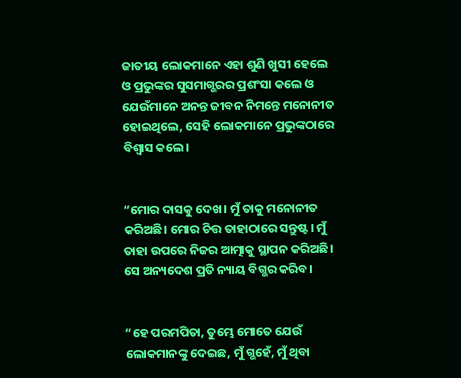ଜାତୀୟ ଲୋକମାନେ ଏହା ଶୁଣି ଖୁସୀ ହେଲେ ଓ ପ୍ରଭୁଙ୍କର ସୁସମାଗ୍ଭରର ପ୍ରଶଂସା କଲେ ଓ ଯେଉଁମାନେ ଅନନ୍ତ ଜୀବନ ନିମନ୍ତେ ମନୋନୀତ ହୋଇଥିଲେ, ସେହି ଲୋକମାନେ ପ୍ରଭୁଙ୍କଠାରେ ବିଶ୍ୱାସ କଲେ।


“ମୋର ଦାସକୁ ଦେଖ। ମୁଁ ତାକୁ ମନୋନୀତ କରିଅଛି। ମୋର ଚିତ୍ତ ତାହାଠାରେ ସନ୍ତୁଷ୍ଟ। ମୁଁ ତାହା ଉପରେ ନିଜର ଆତ୍ମାକୁ ସ୍ଥାପନ କରିଅଛି। ସେ ଅନ୍ୟଦେଶ ପ୍ରତି ନ୍ୟାୟ ବିଗ୍ଭର କରିବ।


“ହେ ପରମପିତା, ତୁମ୍ଭେ ମୋତେ ଯେଉଁ ଲୋକମାନଙ୍କୁ ଦେଇଛ, ମୁଁ ଗ୍ଭହେଁ, ମୁଁ ଥିବା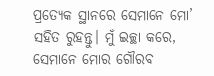ପ୍ରତ୍ୟେକ ସ୍ଥାନରେ ସେମାନେ ମୋ’ ସହିତ ରୁହନ୍ତୁ। ମୁଁ ଇଚ୍ଛା କରେ, ସେମାନେ ମୋର ଗୌରବ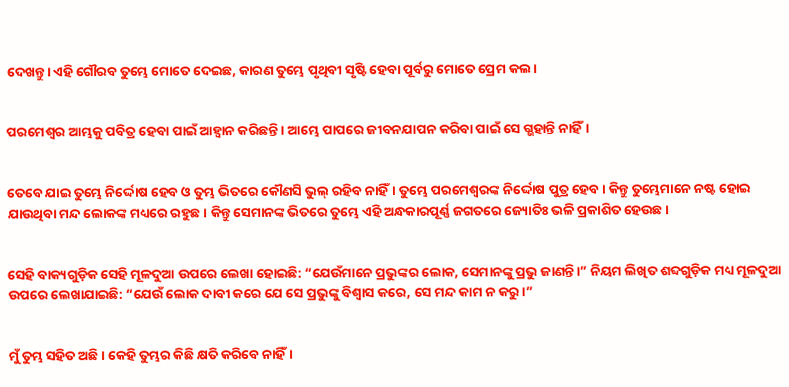ଦେଖନ୍ତୁ। ଏହି ଗୌରବ ତୁମ୍ଭେ ମୋତେ ଦେଇଛ, କାରଣ ତୁମ୍ଭେ ପୃଥିବୀ ସୃଷ୍ଟି ହେବା ପୂର୍ବରୁ ମୋତେ ପ୍ରେମ କଲ।


ପରମେଶ୍ୱର ଆମ୍ଭକୁ ପବିତ୍ର ହେବା ପାଇଁ ଆହ୍ୱାନ କରିଛନ୍ତି। ଆମ୍ଭେ ପାପରେ ଜୀବନଯାପନ କରିବା ପାଇଁ ସେ ଗ୍ଭହାନ୍ତି ନାହିଁ।


ତେବେ ଯାଇ ତୁମ୍ଭେ ନିର୍ଦ୍ଦୋଷ ହେବ ଓ ତୁମ୍ଭ ଭିତରେ କୌଣସି ଭୁଲ୍ ରହିବ ନାହିଁ। ତୁମ୍ଭେ ପରମେଶ୍ୱରଙ୍କ ନିର୍ଦ୍ଦୋଷ ପୁତ୍ର ହେବ। କିନ୍ତୁ ତୁମ୍ଭେମାନେ ନଷ୍ଟ ହୋଇ ଯାଉଥିବା ମନ୍ଦ ଲୋକଙ୍କ ମଧ୍ୟରେ ରହୁଛ। କିନ୍ତୁ ସେମାନଙ୍କ ଭିତରେ ତୁମ୍ଭେ ଏହି ଅନ୍ଧକାରପୂର୍ଣ୍ଣ ଜଗତରେ ଜ୍ୟୋତିଃ ଭଳି ପ୍ରକାଶିତ ହେଉଛ।


ସେହି ବାକ୍ୟଗୁଡ଼ିକ ସେହି ମୂଳଦୁଆ ଉପରେ ଲେଖା ହୋଇଛି: “ଯେଉଁମାନେ ପ୍ରଭୁଙ୍କର ଲୋକ, ସେମାନଙ୍କୁ ପ୍ରଭୁ ଜାଣନ୍ତି।” ନିୟମ ଲିଖିତ ଶବ୍ଦଗୁଡ଼ିକ ମଧ୍ୟ ମୂଳଦୁଆ ଉପରେ ଲେଖାଯାଇଛି: “ଯେଉଁ ଲୋକ ଦାବୀ କରେ ଯେ ସେ ପ୍ରଭୁଙ୍କୁ ବିଶ୍ୱାସ କରେ, ସେ ମନ୍ଦ କାମ ନ କରୁ।”


ମୁଁ ତୁମ୍ଭ ସହିତ ଅଛି। କେହି ତୁମ୍ଭର କିଛି କ୍ଷତି କରିବେ ନାହିଁ।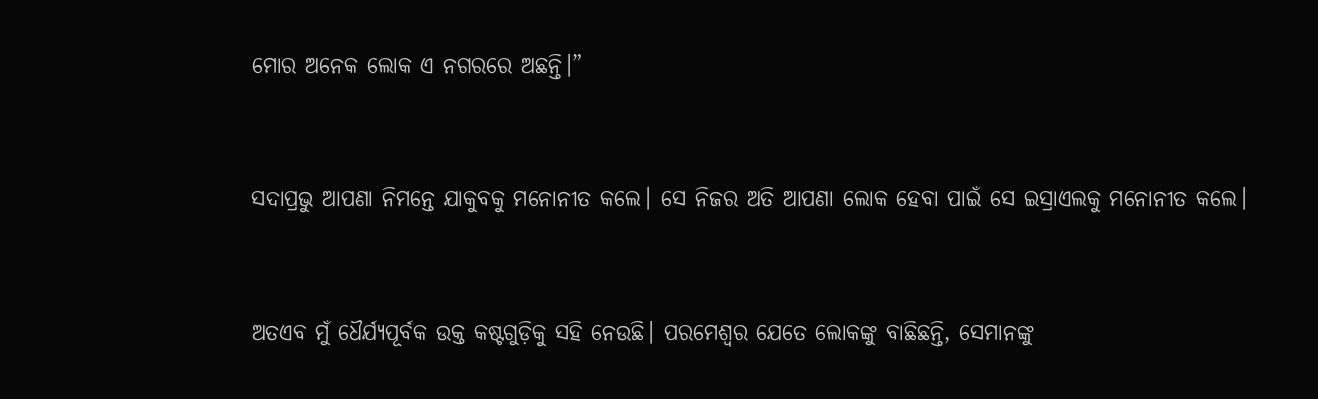ମୋର ଅନେକ ଲୋକ ଏ ନଗରରେ ଅଛନ୍ତି।”


ସଦାପ୍ରଭୁ ଆପଣା ନିମନ୍ତେ ଯାକୁବକୁ ମନୋନୀତ କଲେ। ସେ ନିଜର ଅତି ଆପଣା ଲୋକ ହେବା ପାଇଁ ସେ ଇସ୍ରାଏଲକୁ ମନୋନୀତ କଲେ।


ଅତଏବ ମୁଁ ଧୈର୍ଯ୍ୟପୂର୍ବକ ଉକ୍ତ କଷ୍ଟଗୁଡ଼ିକୁ ସହି ନେଉଛି। ପରମେଶ୍ୱର ଯେତେ ଲୋକଙ୍କୁ ବାଛିଛନ୍ତି, ସେମାନଙ୍କୁ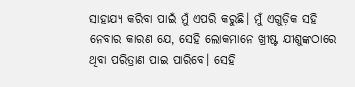ସାହାଯ୍ୟ କରିବା ପାଇଁ ମୁଁ ଏପରି କରୁଛି। ମୁଁ ଏଗୁଡ଼ିକ ସହି ନେବାର କାରଣ ଯେ, ସେହି ଲୋକମାନେ ଖ୍ରୀଷ୍ଟ ଯୀଶୁଙ୍କଠାରେ ଥିବା ପରିତ୍ରାଣ ପାଇ ପାରିବେ। ସେହି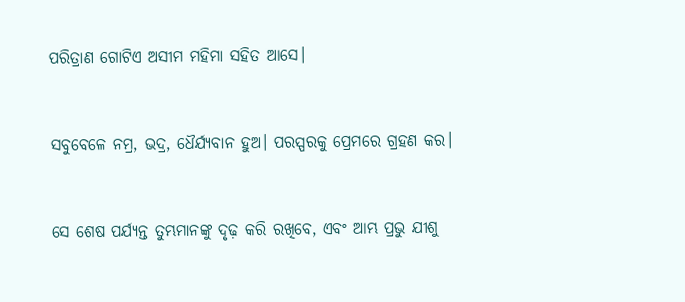ପରିତ୍ରାଣ ଗୋଟିଏ ଅସୀମ ମହିମା ସହିତ ଆସେ।


ସବୁବେଳେ ନମ୍ର, ଭଦ୍ର, ଧୈର୍ଯ୍ୟବାନ ହୁଅ। ପରସ୍ପରକୁ ପ୍ରେମରେ ଗ୍ରହଣ କର।


ସେ ଶେଷ ପର୍ଯ୍ୟନ୍ତ ତୁମ୍ଭମାନଙ୍କୁ ଦୃଢ଼ କରି ରଖିବେ, ଏବଂ ଆମ୍ଭ ପ୍ରଭୁ ଯୀଶୁ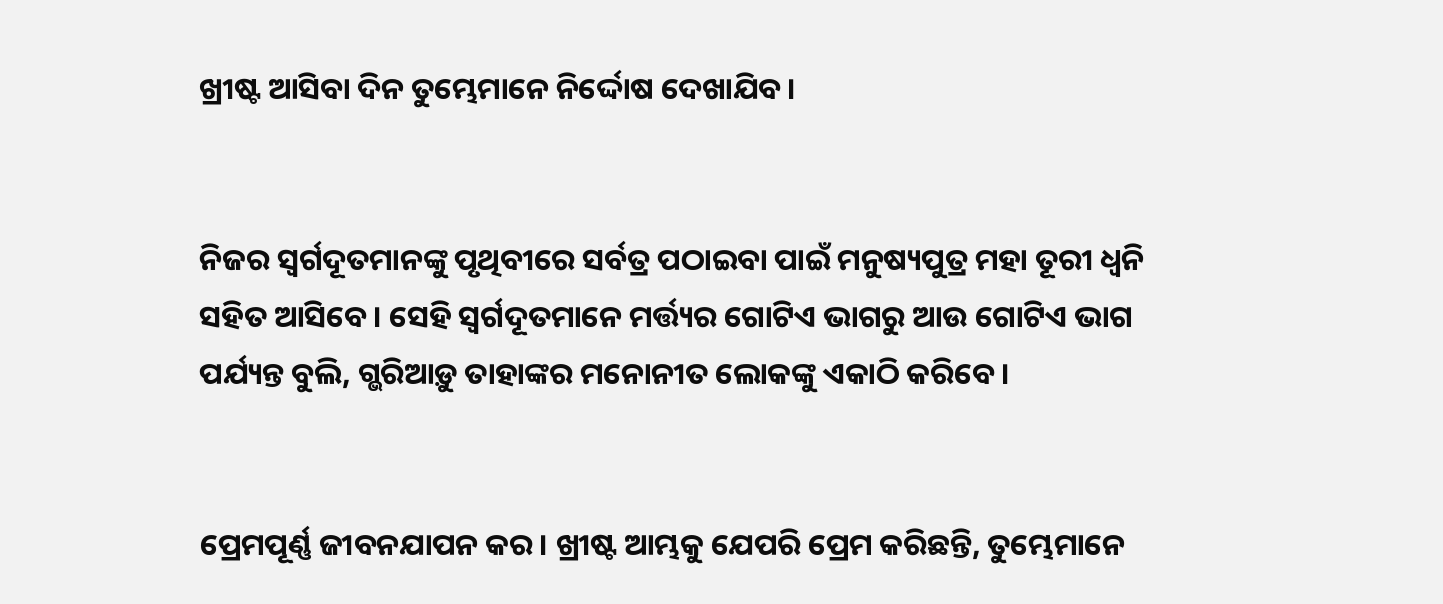ଖ୍ରୀଷ୍ଟ ଆସିବା ଦିନ ତୁମ୍ଭେମାନେ ନିର୍ଦ୍ଦୋଷ ଦେଖାଯିବ।


ନିଜର ସ୍ୱର୍ଗଦୂତମାନଙ୍କୁ ପୃଥିବୀରେ ସର୍ବତ୍ର ପଠାଇବା ପାଇଁ ମନୁଷ୍ୟପୁତ୍ର ମହା ତୂରୀ ଧ୍ୱନି ସହିତ ଆସିବେ। ସେହି ସ୍ୱର୍ଗଦୂତମାନେ ମର୍ତ୍ତ୍ୟର ଗୋଟିଏ ଭାଗରୁ ଆଉ ଗୋଟିଏ ଭାଗ ପର୍ଯ୍ୟନ୍ତ ବୁଲି, ଗ୍ଭରିଆଡ଼ୁ ତାହାଙ୍କର ମନୋନୀତ ଲୋକଙ୍କୁ ଏକାଠି କରିବେ।


ପ୍ରେମପୂର୍ଣ୍ଣ ଜୀବନଯାପନ କର। ଖ୍ରୀଷ୍ଟ ଆମ୍ଭକୁ ଯେପରି ପ୍ରେମ କରିଛନ୍ତି, ତୁମ୍ଭେମାନେ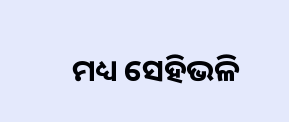ମଧ୍ୟ ସେହିଭଳି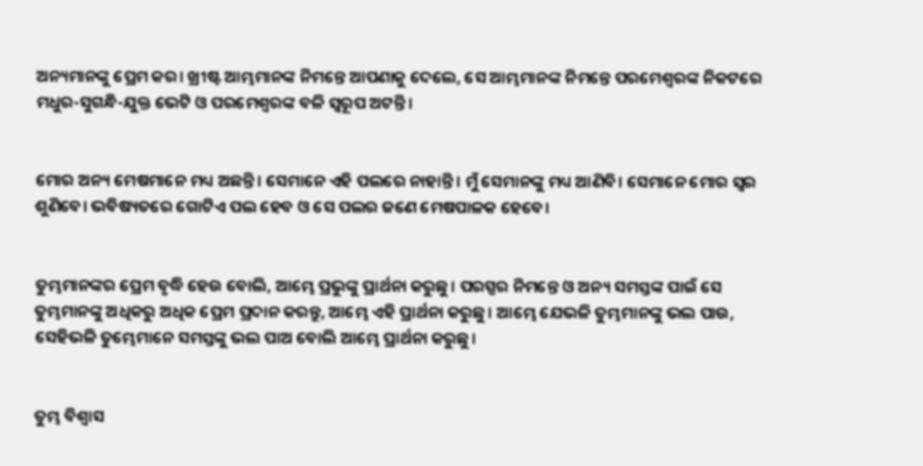ଅନ୍ୟମାନଙ୍କୁ ପ୍ରେମ କର। ଖ୍ରୀଷ୍ଟ ଆମ୍ଭମାନଙ୍କ ନିମନ୍ତେ ଆପଣାକୁ ଦେଲେ, ସେ ଆମ୍ଭମାନଙ୍କ ନିମନ୍ତେ ପରମେଶ୍ୱରଙ୍କ ନିକଟରେ ମଧୁର-ସୁଗନ୍ଧି-ଯୁକ୍ତ ଭେଟି ଓ ପରମେଶ୍ୱରଙ୍କ ବଳି ସ୍ୱରୂପ ଅଟନ୍ତି।


ମୋର ଅନ୍ୟ ମେଷମାନେ ମଧ୍ୟ ଅଛନ୍ତି। ସେମାନେ ଏହି ପଲରେ ନାହାନ୍ତି। ମୁଁ ସେମାନଙ୍କୁ ମଧ୍ୟ ଆଣିବି। ସେମାନେ ମୋର ସ୍ୱର ଶୁଣିବେ। ଭବିଷ୍ୟତରେ ଗୋଟିଏ ପଲ ହେବ ଓ ସେ ପଲର ଜଣେ ମେଷପାଳକ ହେବେ।


ତୁମ୍ଭମାନଙ୍କର ପ୍ରେମ ବୃଦ୍ଧି ହେଉ ବୋଲି, ଆମ୍ଭେ ପ୍ରଭୁଙ୍କୁ ପ୍ରାର୍ଥନା କରୁଛୁ। ପରସ୍ପର ନିମନ୍ତେ ଓ ଅନ୍ୟ ସମସ୍ତଙ୍କ ପାଇଁ ସେ ତୁମ୍ଭମାନଙ୍କୁ ଅଧିକରୁ ଅଧିକ ପ୍ରେମ ପ୍ରଦାନ କରନ୍ତୁ, ଆମ୍ଭେ ଏହି ପ୍ରାର୍ଥନା କରୁଛୁ। ଆମ୍ଭେ ଯେଭଳି ତୁମ୍ଭମାନଙ୍କୁ ଭଲ ପାଉ, ସେହିଭଳି ତୁମ୍ଭେମାନେ ସମସ୍ତଙ୍କୁ ଭଲ ପାଅ ବୋଲି ଆମ୍ଭେ ପ୍ରାର୍ଥନା କରୁଛୁ।


ତୁମ୍ଭ ବିଶ୍ୱାସ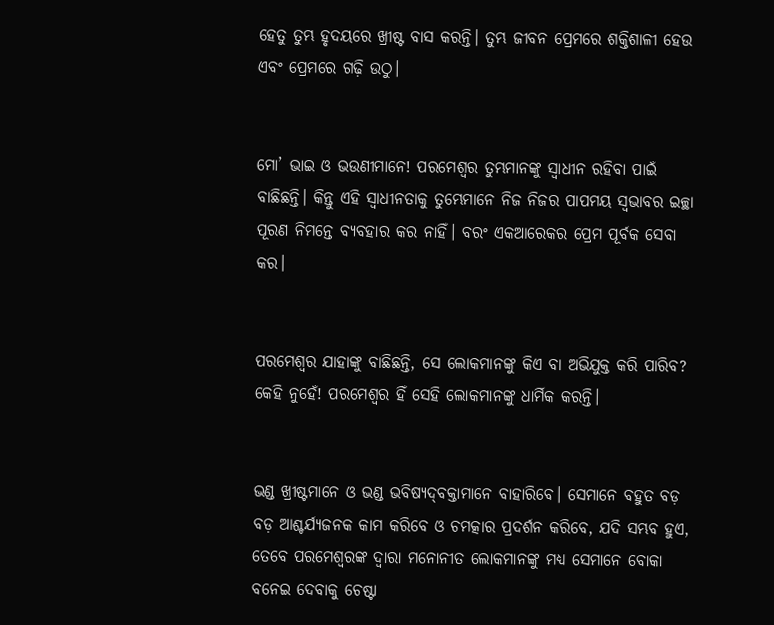ହେତୁ ତୁମ୍ଭ ହୃଦୟରେ ଖ୍ରୀଷ୍ଟ ବାସ କରନ୍ତି। ତୁମ୍ଭ ଜୀବନ ପ୍ରେମରେ ଶକ୍ତିଶାଳୀ ହେଉ ଏବଂ ପ୍ରେମରେ ଗଢ଼ି ଉଠୁ।


ମୋ’ ଭାଇ ଓ ଭଉଣୀମାନେ! ପରମେଶ୍ୱର ତୁମ୍ଭମାନଙ୍କୁ ସ୍ୱାଧୀନ ରହିବା ପାଇଁ ବାଛିଛନ୍ତି। କିନ୍ତୁ ଏହି ସ୍ୱାଧୀନତାକୁ ତୁମ୍ଭେମାନେ ନିଜ ନିଜର ପାପମୟ ସ୍ୱଭାବର ଇଚ୍ଛା ପୂରଣ ନିମନ୍ତେ ବ୍ୟବହାର କର ନାହିଁ। ବରଂ ଏକଆରେକର ପ୍ରେମ ପୂର୍ବକ ସେବା କର।


ପରମେଶ୍ୱର ଯାହାଙ୍କୁ ବାଛିଛନ୍ତି, ସେ ଲୋକମାନଙ୍କୁ କିଏ ବା ଅଭିଯୁକ୍ତ କରି ପାରିବ? କେହି ନୁହେଁ! ପରମେଶ୍ୱର ହିଁ ସେହି ଲୋକମାନଙ୍କୁ ଧାର୍ମିକ କରନ୍ତି।


ଭଣ୍ଡ ଖ୍ରୀଷ୍ଟମାନେ ଓ ଭଣ୍ଡ ଭବିଷ୍ୟ‌‌‌‌‌‌‌ଦ୍‌‌ବକ୍ତାମାନେ ବାହାରିବେ। ସେମାନେ ବହୁତ ବଡ଼ ବଡ଼ ଆଶ୍ଚର୍ଯ୍ୟଜନକ କାମ କରିବେ ଓ ଚମତ୍କାର ପ୍ରଦର୍ଶନ କରିବେ, ଯଦି ସମ୍ଭବ ହୁଏ, ତେବେ ପରମେଶ୍ୱରଙ୍କ ଦ୍ୱାରା ମନୋନୀତ ଲୋକମାନଙ୍କୁ ମଧ୍ୟ ସେମାନେ ବୋକା ବନେଇ ଦେବାକୁ ଚେଷ୍ଟା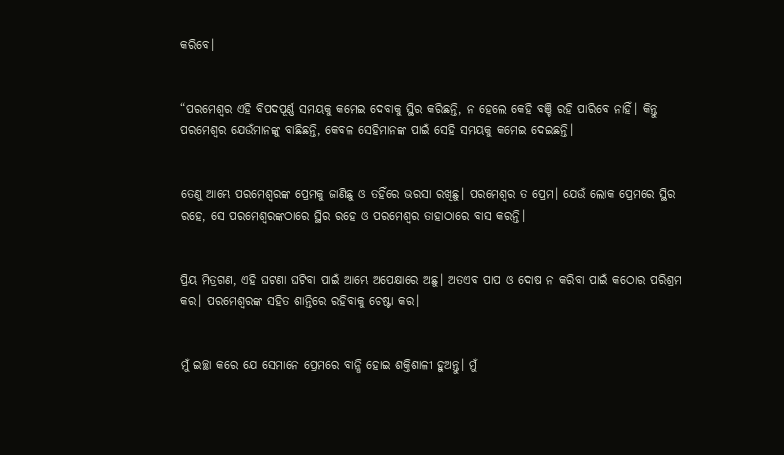କରିବେ।


“ପରମେଶ୍ୱର ଏହି ବିପଦପୂର୍ଣ୍ଣ ସମୟକୁ କମେଇ ଦେବାକୁ ସ୍ଥିର କରିଛନ୍ତି, ନ ହେଲେ କେହି ବଞ୍ଚି ରହି ପାରିବେ ନାହିଁ। କିନ୍ତୁ ପରମେଶ୍ୱର ଯେଉଁମାନଙ୍କୁ ବାଛିଛନ୍ତି, କେବଳ ସେହିମାନଙ୍କ ପାଇଁ ସେହି ସମୟକୁ କମେଇ ଦେଇଛନ୍ତି।


ତେଣୁ ଆମ୍ଭେ ପରମେଶ୍ୱରଙ୍କ ପ୍ରେମକୁ ଜାଣିଛୁ ଓ ତହିଁରେ ଭରସା ରଖିଛୁ। ପରମେଶ୍ୱର ତ ପ୍ରେମ। ଯେଉଁ ଲୋକ ପ୍ରେମରେ ସ୍ଥିର ରହେ, ସେ ପରମେଶ୍ୱରଙ୍କଠାରେ ସ୍ଥିର ରହେ ଓ ପରମେଶ୍ୱର ତାହାଠାରେ ବାସ କରନ୍ତି।


ପ୍ରିୟ ମିତ୍ରଗଣ, ଏହି ଘଟଣା ଘଟିବା ପାଇଁ ଆମ୍ଭେ ଅପେକ୍ଷାରେ ଅଛୁ। ଅତଏବ ପାପ ଓ ଦୋଷ ନ କରିବା ପାଇଁ କଠୋର ପରିଶ୍ରମ କର। ପରମେଶ୍ୱରଙ୍କ ସହିତ ଶାନ୍ତିରେ ରହିବାକୁ ଚେଷ୍ଟା କର।


ମୁଁ ଇଚ୍ଛା କରେ ଯେ ସେମାନେ ପ୍ରେମରେ ବାନ୍ଧି ହୋଇ ଶକ୍ତିଶାଳୀ ହୁଅନ୍ତୁ। ମୁଁ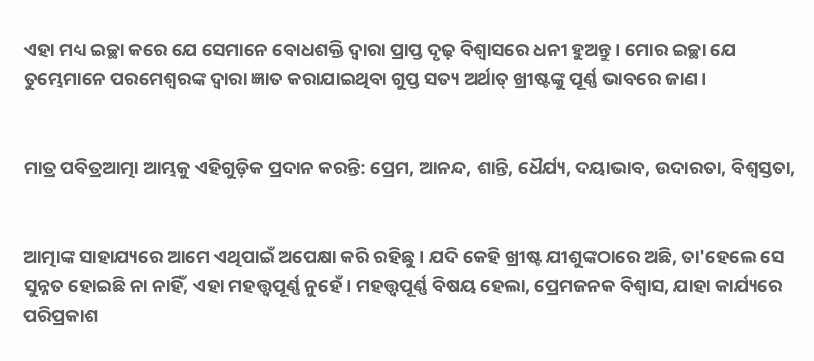ଏହା ମଧ୍ୟ ଇଚ୍ଛା କରେ ଯେ ସେମାନେ ବୋଧଶକ୍ତି ଦ୍ୱାରା ପ୍ରାପ୍ତ ଦୃଢ଼ ବିଶ୍ୱାସରେ ଧନୀ ହୁଅନ୍ତୁ। ମୋର ଇଚ୍ଛା ଯେ ତୁମ୍ଭେମାନେ ପରମେଶ୍ୱରଙ୍କ ଦ୍ୱାରା ଜ୍ଞାତ କରାଯାଇଥିବା ଗୁପ୍ତ ସତ୍ୟ ଅର୍ଥାତ୍ ଖ୍ରୀଷ୍ଟଙ୍କୁ ପୂର୍ଣ୍ଣ ଭାବରେ ଜାଣ।


ମାତ୍ର ପବିତ୍ରଆତ୍ମା ଆମ୍ଭକୁ ଏହିଗୁଡ଼ିକ ପ୍ରଦାନ କରନ୍ତି: ପ୍ରେମ, ଆନନ୍ଦ, ଶାନ୍ତି, ଧୈର୍ଯ୍ୟ, ଦୟାଭାବ, ଉଦାରତା, ବିଶ୍ୱସ୍ତତା,


ଆତ୍ମାଙ୍କ ସାହାଯ୍ୟରେ ଆମେ ଏଥିପାଇଁ ଅପେକ୍ଷା କରି ରହିଛୁ। ଯଦି କେହି ଖ୍ରୀଷ୍ଟ ଯୀଶୁଙ୍କଠାରେ ଅଛି, ତା'ହେଲେ ସେ ସୁନ୍ନତ ହୋଇଛି ନା ନାହିଁ, ଏହା ମହତ୍ତ୍ୱପୂର୍ଣ୍ଣ ନୁହେଁ। ମହତ୍ତ୍ୱପୂର୍ଣ୍ଣ ବିଷୟ ହେଲା, ପ୍ରେମଜନକ ବିଶ୍ୱାସ, ଯାହା କାର୍ଯ୍ୟରେ ପରିପ୍ରକାଶ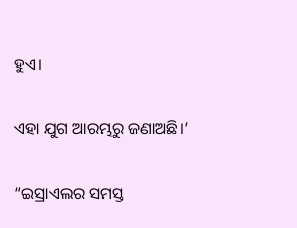ହୁଏ।


ଏହା ଯୁଗ ଆରମ୍ଭରୁ ଜଣାଅଛି।’


“ଇସ୍ରାଏଲର ସମସ୍ତ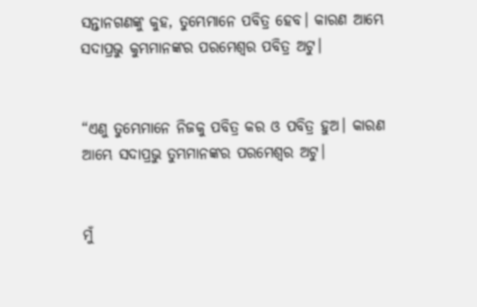ସନ୍ତାନଗଣଙ୍କୁ କୁହ, ତୁମ୍ଭେମାନେ ପବିତ୍ର ହେବ। କାରଣ ଆମ୍ଭେ ସଦାପ୍ରଭୁ କୁମ୍ଭମାନଙ୍କର ପରମେଶ୍ୱର ପବିତ୍ର ଅଟୁ।


“ଏଣୁ ତୁମ୍ଭେମାନେ ନିଜକୁ ପବିତ୍ର କର ଓ ପବିତ୍ର ହୁଅ। କାରଣ ଆମ୍ଭେ ସଦାପ୍ରଭୁ ତୁମ୍ଭମାନଙ୍କର ପରମେଶ୍ୱର ଅଟୁ।


ମୁଁ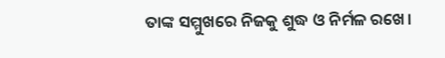ତାଙ୍କ ସମ୍ମୁଖରେ ନିଜକୁ ଶୁଦ୍ଧ ଓ ନିର୍ମଳ ରଖେ।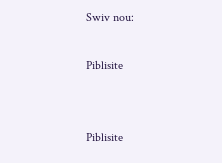Swiv nou:

Piblisite


Piblisite